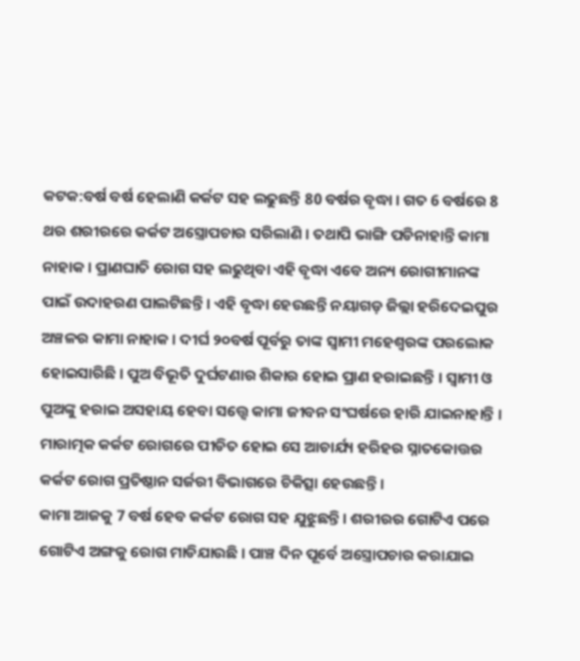କଟକ:ବର୍ଷ ବର୍ଷ ହେଲାଣି କର୍କଟ ସହ ଲଢୁଛନ୍ତି 80 ବର୍ଷର ବୃଦ୍ଧା । ଗତ 6 ବର୍ଷରେ 8 ଥର ଶରୀରରେ କର୍କଟ ଅସ୍ତ୍ରୋପଚାର ସରିଲାଣି । ତଥାପି ଭାଙ୍ଗି ପଡିନାହାନ୍ତି କାମା ନାହାକ । ପ୍ରାଣଘାତି ରୋଗ ସହ ଲଢୁଥିବା ଏହି ବୃଦ୍ଧା ଏବେ ଅନ୍ୟ ରୋଗୀମାନଙ୍କ ପାଇଁ ଉଦାହରଣ ପାଲଟିଛନ୍ତି । ଏହି ବୃଦ୍ଧା ହେଉଛନ୍ତି ନୟାଗଡ଼ ଜିଲ୍ଲା ହରିଦେଇପୁର ଅଞ୍ଚଳର କାମା ନାହାକ । ଦୀର୍ଘ ୨୦ବର୍ଷ ପୂର୍ବରୁ ତାଙ୍କ ସ୍ୱାମୀ ମହେଶ୍ୱରଙ୍କ ପରଲୋକ ହୋଇସାରିଛି । ପୁଅ ବିଭୂତି ଦୁର୍ଘଟଣାର ଶିକାର ହୋଇ ପ୍ରାଣ ହରାଇଛନ୍ତି । ସ୍ୱାମୀ ଓ ପୁଅଙ୍କୁ ହରାଇ ଅସହାୟ ହେବା ସତ୍ତ୍ୱେ କାମା ଜୀବନ ସଂଘର୍ଷରେ ହାରି ଯାଇନାହାନ୍ତି । ମାରାତ୍ମକ କର୍କଟ ରୋଗରେ ପୀଡିତ ହୋଇ ସେ ଆଚାର୍ଯ୍ୟ ହରିହର ସ୍ନାତକୋତ୍ତର କର୍କଟ ରୋଗ ପ୍ରତିଷ୍ଠାନ ସର୍ଜରୀ ବିଭାଗରେ ଚିକିତ୍ସା ହେଉଛନ୍ତି ।
କାମା ଆଜକୁ 7 ବର୍ଷ ହେବ କର୍କଟ ରୋଗ ସହ ଯୁଝୁଛନ୍ତି । ଶରୀରର ଗୋଟିଏ ପରେ ଗୋଟିଏ ଅଙ୍ଗକୁ ରୋଗ ମାଡିଯାଉଛି । ପାଞ୍ଚ ଦିନ ପୂର୍ବେ ଅସ୍ତ୍ରୋପଚାର କରାଯାଇ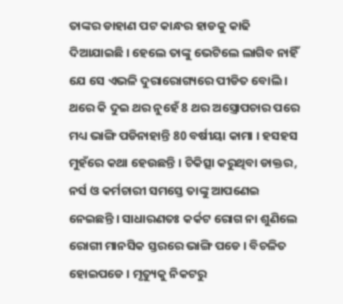ତାଙ୍କର ଡାହାଣ ପଟ କାନ୍ଧର ହାଡକୁ କାଢି ଦିଆଯାଇଛି । ହେଲେ ତାଙ୍କୁ ଭେଟିଲେ ଲାଗିବ ନାହିଁ ଯେ ସେ ଏଭଳି ଦୁରାରୋଗ୍ୟରେ ପୀଡିତ ବୋଲି । ଥରେ କି ଦୁଇ ଥର ନୁହେଁ 8 ଥର ଅସ୍ତ୍ରୋପଚାର ପରେ ମଧ୍ୟ ଭାଙ୍ଗି ପଡିନାହାନ୍ତି 80 ବର୍ଷୀୟା କାମା । ହସହସ ମୁହଁରେ କଥା ହେଉଛନ୍ତି । ଚିକିତ୍ସା କରୁଥିବା ଡାକ୍ତର, ନର୍ସ ଓ କର୍ମଚାରୀ ସମସ୍ତେ ତାଙ୍କୁ ଆପଣେଇ ନେଇଛନ୍ତି । ସାଧାରଣତଃ କର୍କଟ ରୋଗ ନା ଶୁଣିଲେ ରୋଗୀ ମାନସିକ ସ୍ତରରେ ଭାଙ୍ଗି ପଡେ । ବିଚଳିତ ହୋଇପଡେ । ମୃତ୍ୟୁକୁ ନିକଟରୁ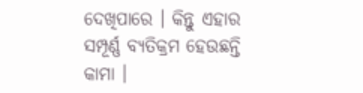ଦେଖିପାରେ । କିନ୍ତୁ ଏହାର ସମ୍ପୂର୍ଣ୍ଣ ବ୍ୟତିକ୍ରମ ହେଉଛନ୍ତି କାମା ।